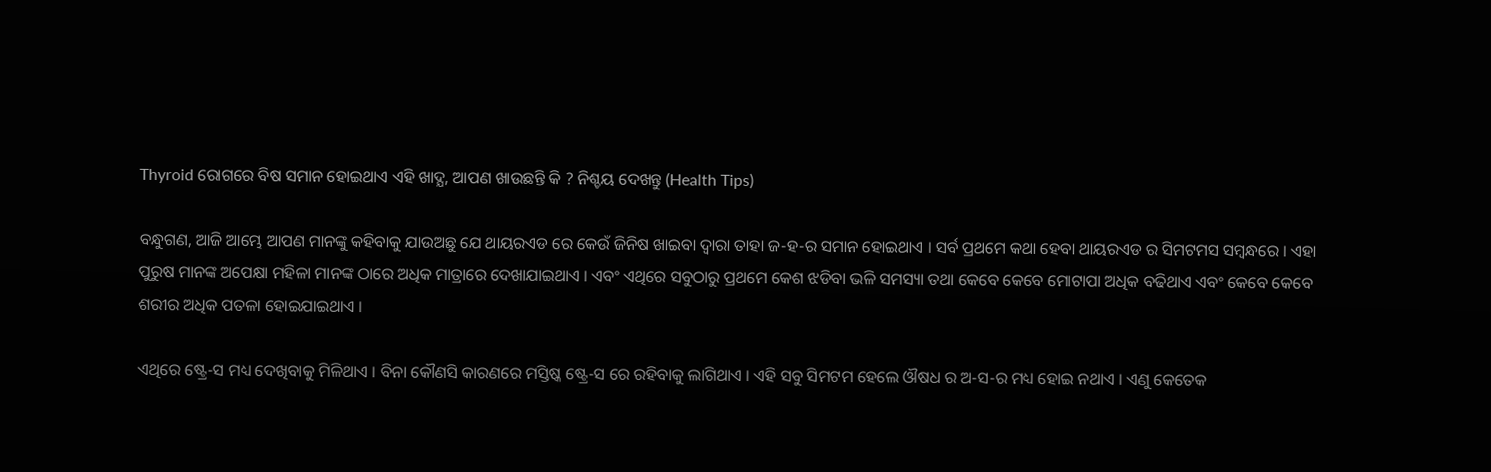Thyroid ରୋଗରେ ବିଷ ସମାନ ହୋଇଥାଏ ଏହି ଖାଦ୍ଯ, ଆପଣ ଖାଉଛନ୍ତି କି ? ନିଶ୍ଚୟ ଦେଖନ୍ତୁ (Health Tips)

ବନ୍ଧୁଗଣ, ଆଜି ଆମ୍ଭେ ଆପଣ ମାନଙ୍କୁ କହିବାକୁ ଯାଉଅଛୁ ଯେ ଥାୟରଏଡ ରେ କେଉଁ ଜିନିଷ ଖାଇବା ଦ୍ଵାରା ତାହା ଜ-ହ-ର ସମାନ ହୋଇଥାଏ । ସର୍ବ ପ୍ରଥମେ କଥା ହେବା ଥାୟରଏଡ ର ସିମଟମସ ସମ୍ବନ୍ଧରେ । ଏହା ପୁରୁଷ ମାନଙ୍କ ଅପେକ୍ଷା ମହିଳା ମାନଙ୍କ ଠାରେ ଅଧିକ ମାତ୍ରାରେ ଦେଖାଯାଇଥାଏ । ଏବଂ ଏଥିରେ ସବୁଠାରୁ ପ୍ରଥମେ କେଶ ଝଡିବା ଭଳି ସମସ୍ୟା ତଥା କେବେ କେବେ ମୋଟାପା ଅଧିକ ବଢିଥାଏ ଏବଂ କେବେ କେବେ ଶରୀର ଅଧିକ ପତଳା ହୋଇଯାଇଥାଏ ।

ଏଥିରେ ଷ୍ଟ୍ରେ-ସ ମଧ୍ୟ ଦେଖିବାକୁ ମିଳିଥାଏ । ବିନା କୌଣସି କାରଣରେ ମସ୍ତିଷ୍କ ଷ୍ଟ୍ରେ-ସ ରେ ରହିବାକୁ ଲାଗିଥାଏ । ଏହି ସବୁ ସିମଟମ ହେଲେ ଔଷଧ ର ଅ-ସ-ର ମଧ୍ୟ ହୋଇ ନଥାଏ । ଏଣୁ କେତେକ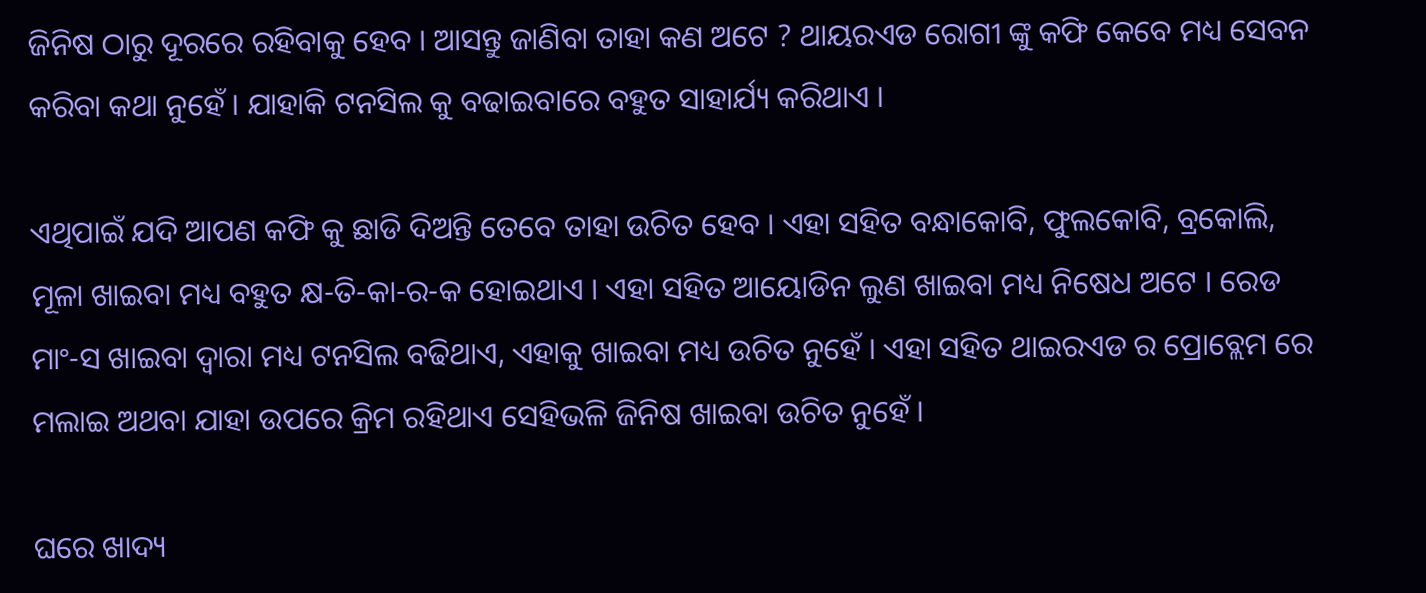ଜିନିଷ ଠାରୁ ଦୂରରେ ରହିବାକୁ ହେବ । ଆସନ୍ତୁ ଜାଣିବା ତାହା କଣ ଅଟେ ? ଥାୟରଏଡ ରୋଗୀ ଙ୍କୁ କଫି କେବେ ମଧ୍ୟ ସେବନ କରିବା କଥା ନୁହେଁ । ଯାହାକି ଟନସିଲ କୁ ବଢାଇବାରେ ବହୁତ ସାହାର୍ଯ୍ୟ କରିଥାଏ ।

ଏଥିପାଇଁ ଯଦି ଆପଣ କଫି କୁ ଛାଡି ଦିଅନ୍ତି ତେବେ ତାହା ଉଚିତ ହେବ । ଏହା ସହିତ ବନ୍ଧାକୋବି, ଫୁଲକୋବି, ବ୍ରକୋଲି, ମୂଳା ଖାଇବା ମଧ୍ୟ ବହୁତ କ୍ଷ-ତି-କା-ର-କ ହୋଇଥାଏ । ଏହା ସହିତ ଆୟୋଡିନ ଲୁଣ ଖାଇବା ମଧ୍ୟ ନିଷେଧ ଅଟେ । ରେଡ ମାଂ-ସ ଖାଇବା ଦ୍ଵାରା ମଧ୍ୟ ଟନସିଲ ବଢିଥାଏ, ଏହାକୁ ଖାଇବା ମଧ୍ୟ ଉଚିତ ନୁହେଁ । ଏହା ସହିତ ଥାଇରଏଡ ର ପ୍ରୋବ୍ଲେମ ରେ ମଲାଇ ଅଥବା ଯାହା ଉପରେ କ୍ରିମ ରହିଥାଏ ସେହିଭଳି ଜିନିଷ ଖାଇବା ଉଚିତ ନୁହେଁ ।

ଘରେ ଖାଦ୍ୟ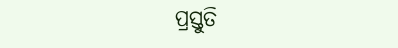ପ୍ରସ୍ତୁତି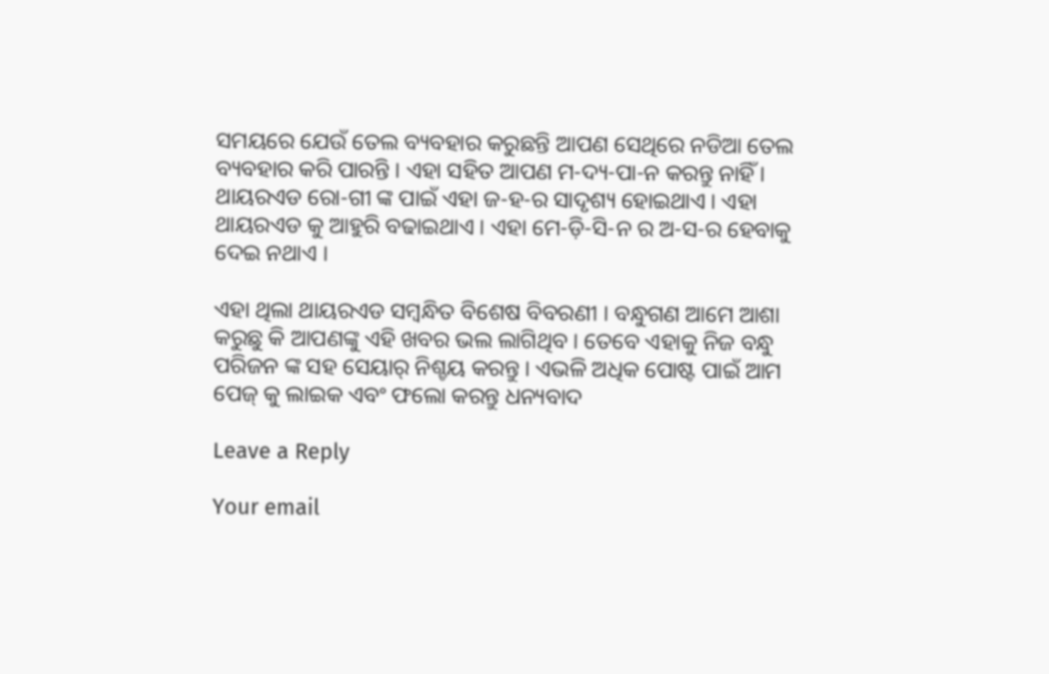ସମୟରେ ଯେଉଁ ତେଲ ବ୍ୟବହାର କରୁଛନ୍ତି ଆପଣ ସେଥିରେ ନଡିଆ ତେଲ ବ୍ୟବହାର କରି ପାରନ୍ତି । ଏହା ସହିତ ଆପଣ ମ-ଦ୍ୟ-ପା-ନ କରନ୍ତୁ ନାହିଁ । ଥାୟରଏଡ ରୋ-ଗୀ ଙ୍କ ପାଇଁ ଏହା ଜ-ହ-ର ସାଦୃଶ୍ୟ ହୋଇଥାଏ । ଏହା ଥାୟରଏଡ କୁ ଆହୁରି ବଢାଇଥାଏ । ଏହା ମେ-ଡ଼ି-ସି-ନ ର ଅ-ସ-ର ହେବାକୁ ଦେଇ ନଥାଏ ।

ଏହା ଥିଲା ଥାୟରଏଡ ସମ୍ବନ୍ଧିତ ବିଶେଷ ବିବରଣୀ । ବନ୍ଧୁଗଣ ଆମେ ଆଶା କରୁଛୁ କି ଆପଣଙ୍କୁ ଏହି ଖବର ଭଲ ଲାଗିଥିବ । ତେବେ ଏହାକୁ ନିଜ ବନ୍ଧୁ ପରିଜନ ଙ୍କ ସହ ସେୟାର୍ ନିଶ୍ଚୟ କରନ୍ତୁ । ଏଭଳି ଅଧିକ ପୋଷ୍ଟ ପାଇଁ ଆମ ପେଜ୍ କୁ ଲାଇକ ଏବଂ ଫଲୋ କରନ୍ତୁ ଧନ୍ୟବାଦ

Leave a Reply

Your email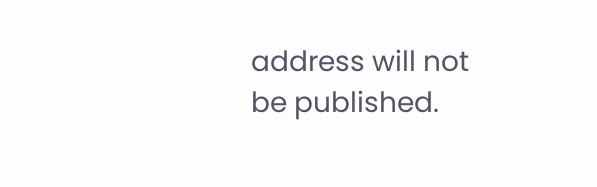address will not be published.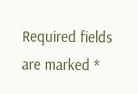Required fields are marked *